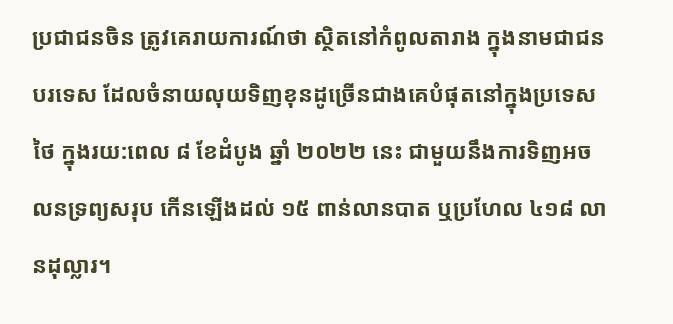ប្រជាជនចិន ត្រូវគេរាយការណ៍ថា ស្ថិតនៅកំពូលតារាង ក្នុងនាមជាជនបរទេស ដែលចំនាយលុយទិញខុនដូច្រើនជាងគេបំផុតនៅក្នុងប្រទេសថៃ ក្នុងរយ:ពេល ៨ ខែដំបូង ឆ្នាំ ២០២២ នេះ ជាមួយនឹងការទិញអចលនទ្រព្យសរុប កើនឡើងដល់ ១៥ ពាន់លានបាត ឬប្រហែល ៤១៨ លានដុល្លារ។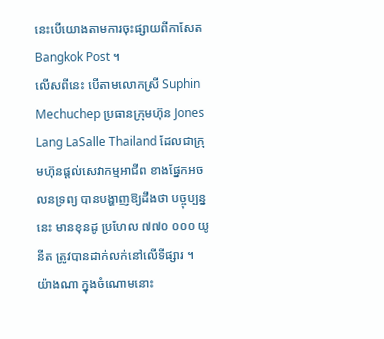នេះបើយោងតាមការចុះផ្សាយពីកាសែត Bangkok Post ។
លើសពីនេះ បើតាមលោកស្រី Suphin Mechuchep ប្រធានក្រុមហ៊ុន Jones Lang LaSalle Thailand ដែលជាក្រុមហ៊ុនផ្តល់សេវាកម្មអាជីព ខាងផ្នែកអចលនទ្រព្យ បានបង្ហាញឱ្យដឹងថា បច្ចុប្បន្ននេះ មានខុនដូ ប្រហែល ៧៧០ ០០០ យូនីត ត្រូវបានដាក់លក់នៅលើទីផ្សារ ។
យ៉ាងណា ក្នុងចំណោមនោះ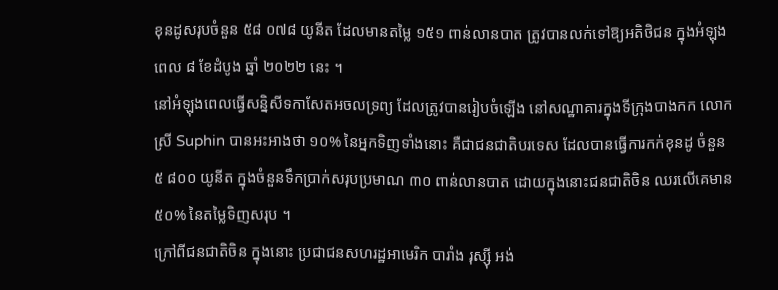ខុនដូសរុបចំនួន ៥៨ ០៧៨ យូនីត ដែលមានតម្លៃ ១៥១ ពាន់លានបាត ត្រូវបានលក់ទៅឱ្យអតិថិជន ក្នុងអំឡុងពេល ៨ ខែដំបូង ឆ្នាំ ២០២២ នេះ ។
នៅអំឡុងពេលធ្វើសន្និសីទកាសែតអចលទ្រព្យ ដែលត្រូវបានរៀបចំឡើង នៅសណ្ឋាគារក្នុងទីក្រុងបាងកក លោកស្រី Suphin បានអះអាងថា ១០% នៃអ្នកទិញទាំងនោះ គឺជាជនជាតិបរទេស ដែលបានធ្វើការកក់ខុនដូ ចំនួន ៥ ៨០០ យូនីត ក្នុងចំនួនទឹកប្រាក់សរុបប្រមាណ ៣០ ពាន់លានបាត ដោយក្នុងនោះជនជាតិចិន ឈរលើគេមាន ៥០% នៃតម្លៃទិញសរុប ។
ក្រៅពីជនជាតិចិន ក្នុងនោះ ប្រជាជនសហរដ្ឋអាមេរិក បារាំង រុស្ស៊ី អង់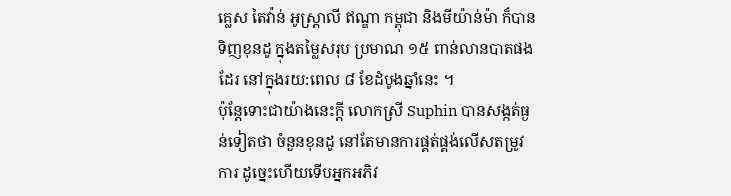គ្លេស តៃវ៉ាន់ អូស្ត្រាលី ឥណ្ឌា កម្ពុជា និងមីយ៉ាន់ម៉ា ក៏បានទិញខុនដូ ក្នុងតម្លៃសរុប ប្រមាណ ១៥ ពាន់លានបាតផងដែរ នៅក្នុងរយ:ពេល ៨ ខែដំបូងឆ្នាំនេះ ។
ប៉ុន្តែទោះជាយ៉ាងនេះក្តី លោកស្រី Suphin បានសង្កត់ធ្ងន់ទៀតថា ចំនួនខុនដូ នៅតែមានការផ្គត់ផ្គង់លើសតម្រូវការ ដូច្នេះហើយទើបអ្នកអភិវ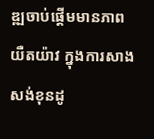ឌ្ឍចាប់ផ្តើមមានភាពយឺតយ៉ាវ ក្នុងការសាងសង់ខុនដូ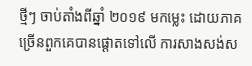ថ្មីៗ ចាប់តាំងពីឆ្នាំ ២០១៩ មកម្លេះ ដោយភាគច្រើនពួកគេបានផ្តោតទៅលើ ការសាងសង់ស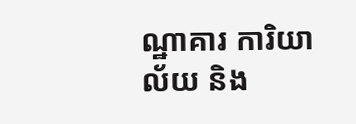ណ្ឋាគារ ការិយាល័យ និង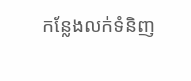កន្លែងលក់ទំនិញ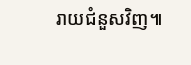រាយជំនួសវិញ៕